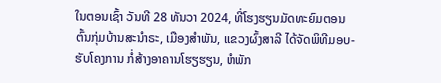ໃນຕອນເຊົ້າ ວັນທີ 28 ທັນວາ 2024, ທີ່ໂຮງຮຽນມັດທະຍົມຕອນຕົ້ນກຸ່ມບ້ານສະນໍາຣະ, ເມືອງສໍາພັນ, ແຂວງຜົ້ງສາລີ ໄດ້ຈັດພິທີມອບ-ຮັບໂຄງການ ກໍ່ສ້າງອາຄານໂຮຽຮຽນ, ຫໍພັກ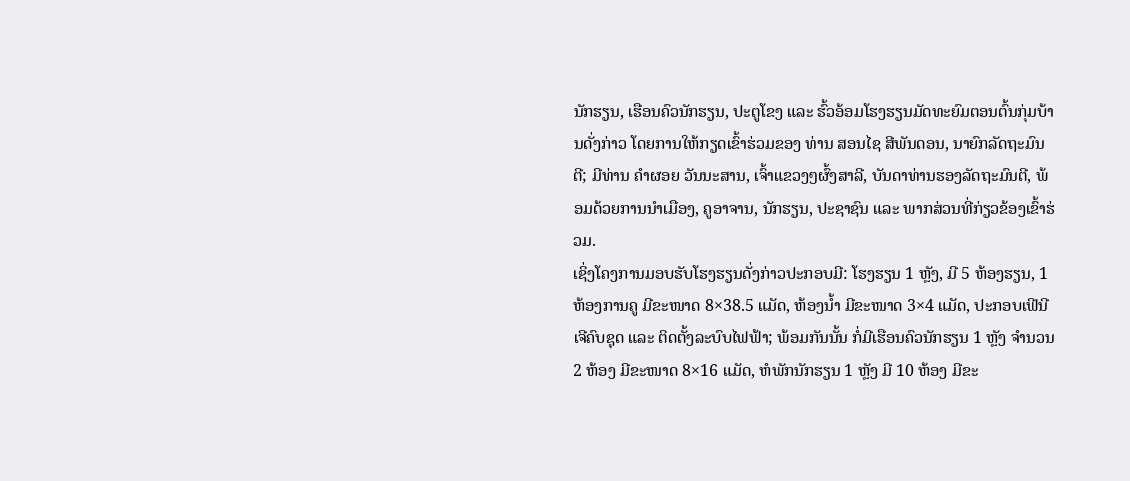ນັກຮຽນ, ເຮືອນຄົວນັກຮຽນ, ປະຕູໂຂງ ແລະ ຮົ້ວອ້ອມໂຮງຮຽນມັດທະຍົມຕອນຕົ້ນກຸ່ມບ້ານດັ່ງກ່າວ ໂດຍການໃຫ້ກຽດເຂົ້າຮ່ວມຂອງ ທ່ານ ສອນໄຊ ສີພັນດອນ, ນາຍົກລັດຖະມົນຕີ; ມີທ່ານ ຄໍາຜອຍ ວັນນະສານ, ເຈົ້າແຂວງໆຜົ້ງສາລີ, ບັນດາທ່ານຮອງລັດຖະມົນຕີ, ພ້ອມດ້ວຍການນໍາເມືອງ, ຄູອາຈານ, ນັກຮຽນ, ປະຊາຊົນ ແລະ ພາກສ່ວນທີ່ກ່ຽວຂ້ອງເຂົ້າຮ່ວມ.
ເຊິ່ງໂຄງການມອບຮັບໂຮງຮຽນດັ່ງກ່າວປະກອບມີ: ໂຮງຮຽນ 1 ຫຼັງ, ມີ 5 ຫ້ອງຮຽນ, 1 ຫ້ອງການຄູ ມີຂະໜາດ 8×38.5 ແມັດ, ຫ້ອງນໍ້າ ມີຂະໜາດ 3×4 ແມັດ, ປະກອບເຟີນີເຈີຄົບຊຸດ ແລະ ຕິດຕັ້ງລະບົບໄຟຟ້າ; ພ້ອມກັນນັ້ນ ກໍ່ມີເຮືອນຄົວນັກຮຽນ 1 ຫຼັງ ຈໍານວນ 2 ຫ້ອງ ມີຂະໜາດ 8×16 ແມັດ, ຫໍພັກນັກຮຽນ 1 ຫຼັງ ມີ 10 ຫ້ອງ ມີຂະ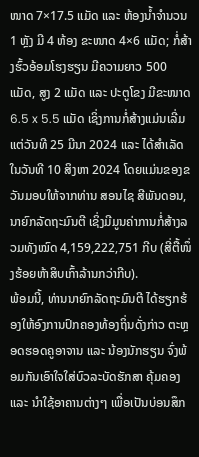ໜາດ 7×17.5 ແມັດ ແລະ ຫ້ອງນໍ້າຈໍານວນ 1 ຫຼັງ ມີ 4 ຫ້ອງ ຂະໜາດ 4×6 ແມັດ; ກໍ່ສ້າງຮົ້ວອ້ອມໂຮງຮຽນ ມີຄວາມຍາວ 500 ແມັດ, ສູງ 2 ແມັດ ແລະ ປະຕູໂຂງ ມີຂະໜາດ 6.5 x 5.5 ແມັດ ເຊິ່ງການກໍ່ສ້າງແມ່ນເລີ່ມແຕ່ວັນທີ 25 ມີນາ 2024 ແລະ ໄດ້ສໍາເລັດໃນວັນທີ 10 ສິງຫາ 2024 ໂດຍແມ່ນຂອງຂວັນມອບໃຫ້ຈາກທ່ານ ສອນໄຊ ສີພັນດອນ, ນາຍົກລັດຖະມົນຕີ ເຊິ່ງມີມູນຄ່າການກໍ່ສ້າງລວມທັງໝົດ 4,159,222,751 ກີບ (ສີ່ຕື້ໜຶ່ງຮ້ອຍຫ້າສິບເກົ້າລ້ານກວ່າກີບ).
ພ້ອມນີ້, ທ່ານນາຍົກລັດຖະມົນຕີ ໄດ້ຮຽກຮ້ອງໃຫ້ອົງການປົກຄອງທ້ອງຖິ່ນດັ່ງກ່າວ ຕະຫຼອດຮອດຄູອາຈານ ແລະ ນ້ອງນັກຮຽນ ຈົ່ງພ້ອມກັນເອົາໃຈໃສ່ບົວລະບັດຮັກສາ ຄຸ້ມຄອງ ແລະ ນໍາໃຊ້ອາຄານຕ່າງໆ ເພື່ອເປັນບ່ອນສຶກ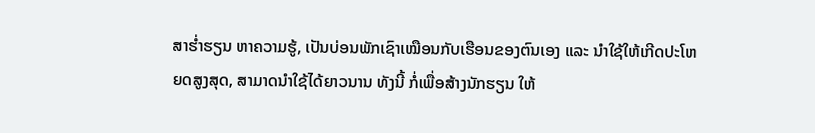ສາຮໍ່າຮຽນ ຫາຄວາມຮູ້, ເປັນບ່ອນພັກເຊົາເໝືອນກັບເຮືອນຂອງຕົນເອງ ແລະ ນໍາໃຊ້ໃຫ້ເກີດປະໂຫຍດສູງສຸດ, ສາມາດນໍາໃຊ້ໄດ້ຍາວນານ ທັງນີ້ ກໍ່ເພື່ອສ້າງນັກຮຽນ ໃຫ້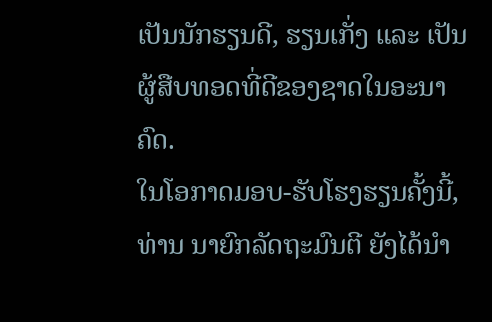ເປັນນັກຮຽນດີ, ຮຽນເກັ່ງ ແລະ ເປັນຜູ້ສືບທອດທີ່ດີຂອງຊາດໃນອະນາຄົດ.
ໃນໂອກາດມອບ-ຮັບໂຮງຮຽນຄັ້ງນີ້, ທ່ານ ນາຍົກລັດຖະມົນຕີ ຍັງໄດ້ນໍາ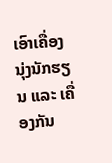ເອົາເຄື່ອງນຸ່ງນັກຮຽນ ແລະ ເຄື່ອງກັນ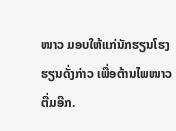ໜາວ ມອບໃຫ້ແກ່ນັກຮຽນໂຮງຮຽນດັ່ງກ່າວ ເພື່ອຕ້ານໄພໜາວຕື່ມອີກ.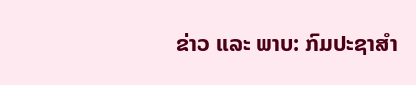ຂ່າວ ແລະ ພາບ: ກົມປະຊາສຳ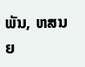ພັນ, ຫສນຍ